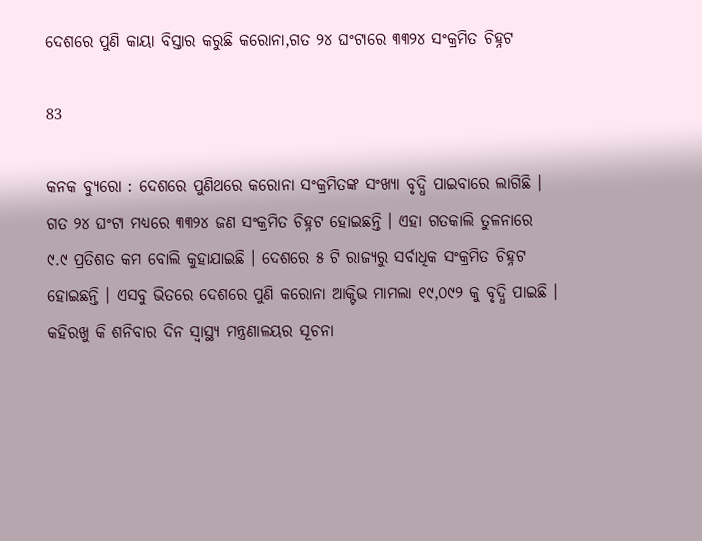ଦେଶରେ ପୁଣି କାୟା ବିସ୍ତାର କରୁଛି କରୋନା,ଗତ ୨୪ ଘଂଟାରେ ୩୩୨୪ ସଂକ୍ରମିତ ଚିହ୍ନଟ

83

କନକ ବ୍ୟୁରୋ : ଦେଶରେ ପୁଣିଥରେ କରୋନା ସଂକ୍ରମିତଙ୍କ ସଂଖ୍ୟା ବୃଦ୍ଧି ପାଇବାରେ ଲାଗିଛି । ଗତ ୨୪ ଘଂଟା ମଧ୍ୟରେ ୩୩୨୪ ଜଣ ସଂକ୍ରମିତ ଚିହ୍ନଟ ହୋଇଛନ୍ତି । ଏହା ଗତକାଲି ତୁଳନାରେ ୯.୯ ପ୍ରତିଶତ କମ ବୋଲି କୁହାଯାଇଛି । ଦେଶରେ ୫ ଟି ରାଜ୍ୟରୁ ସର୍ବାଧିକ ସଂକ୍ରମିତ ଚିହ୍ନଟ ହୋଇଛନ୍ତି । ଏସବୁ ଭିତରେ ଦେଶରେ ପୁଣି କରୋନା ଆକ୍ଟିଭ ମାମଲା ୧୯,୦୯୨ କୁ ବୃଦ୍ଧି ପାଇଛି । କହିରଖୁ କି ଶନିବାର ଦିନ ସ୍ୱାସ୍ଥ୍ୟ ମନ୍ତ୍ରଣାଳୟର ସୂଚନା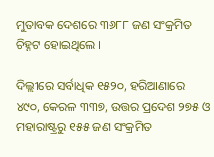ମୁତାବକ ଦେଶରେ ୩୬୮୮ ଜଣ ସଂକ୍ରମିତ ଚିହ୍ନଟ ହୋଇଥିଲେ ।

ଦିଲ୍ଲୀରେ ସର୍ବାଧିକ ୧୫୨୦, ହରିଆଣାରେ ୪୯୦, କେରଳ ୩୩୭, ଉତ୍ତର ପ୍ରଦେଶ ୨୭୫ ଓ ମହାରାଷ୍ଟ୍ରରୁ ୧୫୫ ଜଣ ସଂକ୍ରମିତ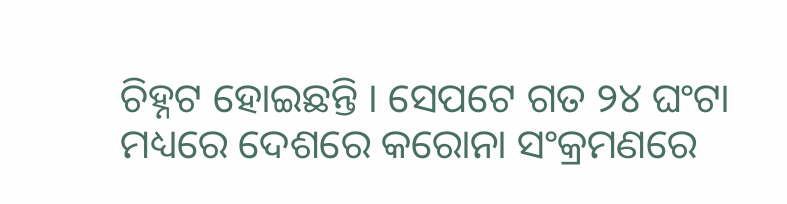ଚିହ୍ନଟ ହୋଇଛନ୍ତି । ସେପଟେ ଗତ ୨୪ ଘଂଟା ମଧ୍ୟରେ ଦେଶରେ କରୋନା ସଂକ୍ରମଣରେ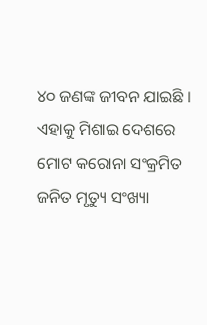୪୦ ଜଣଙ୍କ ଜୀବନ ଯାଇଛି । ଏହାକୁ ମିଶାଇ ଦେଶରେ ମୋଟ କରୋନା ସଂକ୍ରମିତ ଜନିତ ମୃତ୍ୟୁ ସଂଖ୍ୟା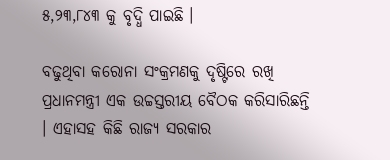୫,୨୩,୮୪୩ କୁ ବୃଦ୍ଧି ପାଇଛି ।

ବଢୁଥିବା କରୋନା ସଂକ୍ରମଣକୁ ଦୃଷ୍ଟିରେ ରଖି ପ୍ରଧାନମନ୍ତ୍ରୀ ଏକ ଉଚ୍ଚସ୍ତରୀୟ ବୈଠକ କରିସାରିଛନ୍ତି । ଏହାସହ କିଛି ରାଜ୍ୟ ସରକାର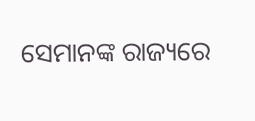ସେମାନଙ୍କ ରାଜ୍ୟରେ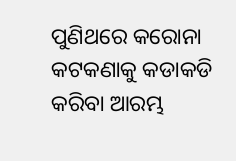ପୁଣିଥରେ କରୋନା କଟକଣାକୁ କଡାକଡି କରିବା ଆରମ୍ଭ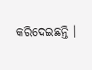କରିଦେଇଛନ୍ତି ।